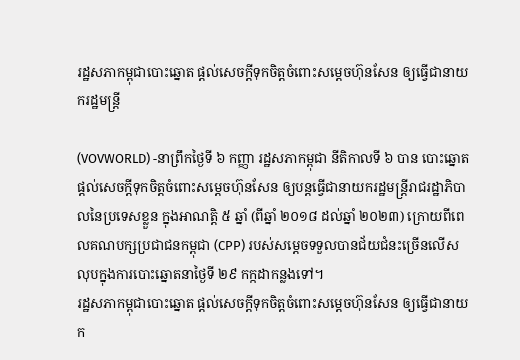រដ្ឋសភាកម្ពុជាបោះឆ្នោត ផ្តល់សេចក្តីទុកចិត្តចំពោះសម្ដេចហ៊ុនសែន ឲ្យធ្វើជានាយករដ្ឋមន្ត្រី

(VOVWORLD) -នាព្រឹកថ្ងៃទី ៦ កញ្ញា រដ្ឋសភាកម្ពុជា នីតិកាលទី ៦ បាន បោះឆ្នោតផ្តល់សេចក្តីទុកចិត្តចំពោះសម្ដេចហ៊ុនសែន ឲ្យបន្តធ្វើជានាយករដ្ឋមន្ត្រីរាជរដ្ឋាភិបាលនៃប្រទេសខ្លួន ក្នុងអាណត្តិ ៥ ឆ្នាំ (ពីឆ្នាំ ២០១៨ ដល់ឆ្នាំ ២០២៣) ក្រោយពីពេលគណបក្សប្រជាជនកម្ពុជា (CPP) របស់សម្ដេចទទួលបានជ័យជំនះច្រើនលើសលុបក្នុងការបោះឆ្នោតនាថ្ងៃទី ២៩ កក្កដាកន្លងទៅ។
រដ្ឋសភាកម្ពុជាបោះឆ្នោត ផ្តល់សេចក្តីទុកចិត្តចំពោះសម្ដេចហ៊ុនសែន ឲ្យធ្វើជានាយក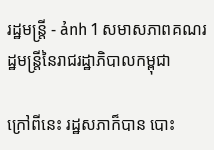រដ្ឋមន្ត្រី - ảnh 1 សមាសភាពគណរដ្ឋមន្ត្រីនៃរាជរដ្ឋាភិបាលកម្ពុជា

ក្រៅពីនេះ រដ្ឋសភាក៏បាន បោះ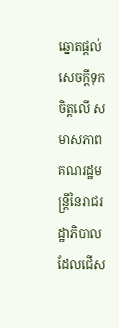ឆ្នោតផ្តល់សេចក្តីទុកចិត្តលើ សមាសភាពគណរដ្ឋមន្ត្រីនៃរាជរដ្ឋាភិបាល ដែលជើស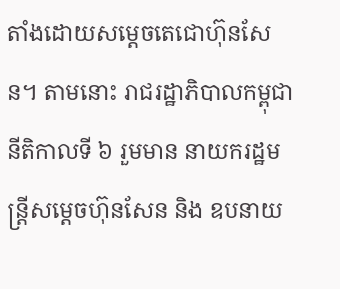តាំងដោយសម្ដេចតេជោហ៊ុនសែន។ តាមនោះ រាជរដ្ឋាភិបាលកម្ពុជានីតិកាលទី ៦ រួមមាន នាយករដ្ឋមន្ត្រីសម្ដេចហ៊ុនសែន និង ឧបនាយ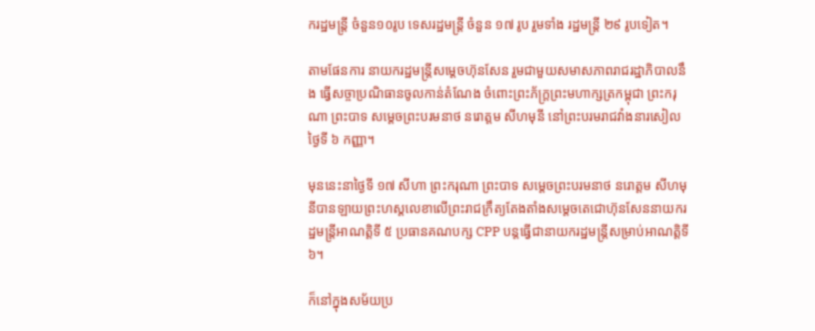ករដ្ឋមន្រ្តី ចំនួន១០រូប ទេសរដ្ឋមន្រ្តី ចំនួន ១៧ រូប រួមទាំង រដ្ឋមន្រ្តី ២៩ រូបទៀត។

តាមផែនការ នាយករដ្ឋមន្ត្រីសម្ដេចហ៊ុនសែន រួមជាមួយសមាសភាពរាជរដ្ឋាភិបាលនឹង ធ្វើសច្ចាប្រណិធានចូលកាន់តំណែង ចំពោះព្រះភ័ក្រ្តព្រះមហាក្សត្រកម្ពុជា ព្រះករុណា ព្រះបាទ សម្តេចព្រះបរមនាថ នរោត្តម សីហមុនី នៅព្រះបរមរាជវាំងនារសៀលថ្ងៃទី ៦ កញ្ញា។

មុននេះនាថ្ងៃទី ១៧ សីហា ព្រះករុណា ព្រះបាទ សម្តេចព្រះបរមនាថ នរោត្តម សីហមុនីបានឡាយព្រះហស្តលេខាលើព្រះរាជក្រឹត្យតែងតាំងសម្តេចតេជោហ៊ុនសែននាយករដ្ឋមន្ត្រីអាណត្តិទី ៥ ប្រធានគណបក្ស CPP បន្តធ្វើជានាយករដ្ឋមន្ត្រីសម្រាប់អាណត្តិទី ៦។

ក៏នៅក្នុងសម័យប្រ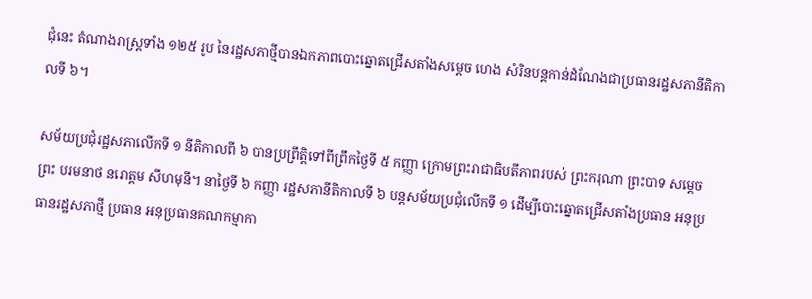ជុំនេះ តំណាងរាស្ត្រទាំង ១២៥ រូប នៃរដ្ឋសភាថ្មីបានឯកភាពបោះឆ្នោតជ្រើសតាំងសម្ដេច ហេង សំរិនបន្តកាន់ដំណែងជាប្រធានរដ្ឋសភានីតិកាលទី ៦។

សម័យប្រជុំរដ្ឋសភាលើកទី ១ នីតិកាលពី ៦ បានប្រព្រឹត្តិទៅពីព្រឹកថ្ងៃទី ៥ កញ្ញា ក្រោមព្រះរាជាធិបតីភាពរបស់ ព្រះករុណា ព្រះបាទ សម្តេចព្រះ បរមនាថ នរោត្តម សីហមុនី។ នាថ្ងៃទី ៦ កញ្ញា រដ្ឋសភានីតិកាលទី ៦ បន្តសម័យប្រជុំលើកទី ១ ដើម្បីបោះឆ្នោតជ្រើសតាំងប្រធាន អនុប្រធានរដ្ឋសភាថ្មី ប្រធាន អនុប្រធានគណកម្មាកា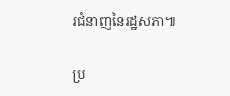រជំនាញនៃរដ្ឋសភា៕

ប្រ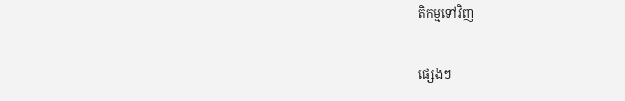តិកម្មទៅវិញ

ផ្សេងៗ